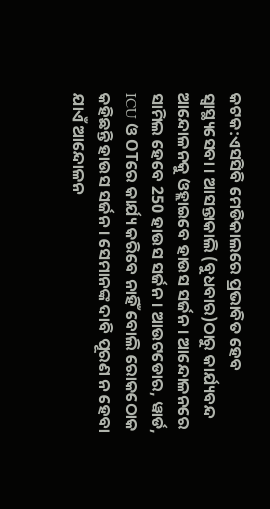କଟକ:ଏସସିବି ମେଡିକାଲରେ ପ୍ରଭାବିତ ହେବ ସ୍ବାସ୍ଥ୍ୟସେବା । ଆସନ୍ତାକାଲି (ବୁଧବାର)ଠାରୁ କାର୍ଯ୍ୟବନ୍ଦ ଆନ୍ଦୋଳନକୁ ଓହ୍ଲାଇବେ ହାଉସ ସର୍ଜନ । ଆନ୍ଦୋଳନରେ ସାମିଲ ହେବେ 250 ହାଉସ ସର୍ଜନ । ଆଉଟଡୋର, ୱାର୍ଡ, ICU ଓ OTରେ କାର୍ଯ୍ୟ କରିବେ ନାହିଁ ବୋଲି ରୋକଠୋକ କହିଛନ୍ତି ହାଉସ ସର୍ଜନ । ସେମାନଙ୍କ ଦାବି ପୂରଣ ନ ହେବା ଯାଏଁ ଆନ୍ଦୋଳନ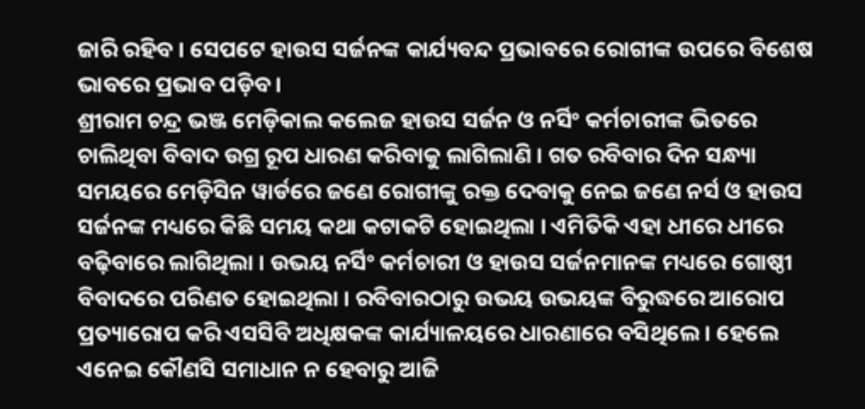ଜାରି ରହିବ । ସେପଟେ ହାଉସ ସର୍ଜନଙ୍କ କାର୍ଯ୍ୟବନ୍ଦ ପ୍ରଭାବରେ ରୋଗୀଙ୍କ ଉପରେ ବିଶେଷ ଭାବରେ ପ୍ରଭାବ ପଡ଼ିବ ।
ଶ୍ରୀରାମ ଚନ୍ଦ୍ର ଭଞ୍ଜ ମେଡ଼ିକାଲ କଲେଜ ହାଉସ ସର୍ଜନ ଓ ନର୍ସିଂ କର୍ମଚାରୀଙ୍କ ଭିତରେ ଚାଲିଥିବା ବିବାଦ ଉଗ୍ର ରୂପ ଧାରଣ କରିବାକୁ ଲାଗିଲାଣି । ଗତ ରବିବାର ଦିନ ସନ୍ଧ୍ୟା ସମୟରେ ମେଡ଼ିସିନ ୱାର୍ଡରେ ଜଣେ ରୋଗୀଙ୍କୁ ରକ୍ତ ଦେବାକୁ ନେଇ ଜଣେ ନର୍ସ ଓ ହାଉସ ସର୍ଜନଙ୍କ ମଧ୍ୟରେ କିଛି ସମୟ କଥା କଟାକଟି ହୋଇଥିଲା । ଏମିତିକି ଏହା ଧୀରେ ଧୀରେ ବଢ଼ିବାରେ ଲାଗିଥିଲା । ଉଭୟ ନର୍ସିଂ କର୍ମଚାରୀ ଓ ହାଉସ ସର୍ଜନମାନଙ୍କ ମଧ୍ୟରେ ଗୋଷ୍ଠୀ ବିବାଦରେ ପରିଣତ ହୋଇଥିଲା । ରବିବାରଠାରୁ ଉଭୟ ଉଭୟଙ୍କ ବିରୁଦ୍ଧରେ ଆରୋପ ପ୍ରତ୍ୟାରୋପ କରି ଏସସିବି ଅଧିକ୍ଷକଙ୍କ କାର୍ଯ୍ୟାଳୟରେ ଧାରଣାରେ ବସିଥିଲେ । ହେଲେ ଏନେଇ କୌଣସି ସମାଧାନ ନ ହେବାରୁ ଆଜି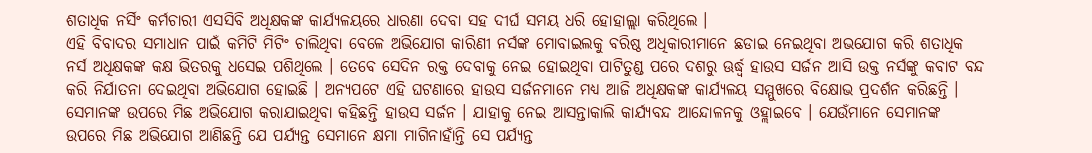ଶତାଧିକ ନର୍ସିଂ କର୍ମଚାରୀ ଏସସିବି ଅଧିକ୍ଷକଙ୍କ କାର୍ଯ୍ୟଳୟରେ ଧାରଣା ଦେବା ସହ ଦୀର୍ଘ ସମୟ ଧରି ହୋହାଲ୍ଲା କରିଥିଲେ ।
ଏହି ବିବାଦର ସମାଧାନ ପାଇଁ କମିଟି ମିଟିଂ ଚାଲିଥିବା ବେଳେ ଅଭିଯୋଗ କାରିଣୀ ନର୍ସଙ୍କ ମୋବାଇଲକୁ ବରିଷ୍ଠ ଅଧିକାରୀମାନେ ଛଡାଇ ନେଇଥିବା ଅଭଯୋଗ କରି ଶତାଧିକ ନର୍ସ ଅଧିକ୍ଷକଙ୍କ କକ୍ଷ ଭିତରକୁ ଧସେଇ ପଶିଥିଲେ । ତେବେ ସେଦିନ ରକ୍ତ ଦେବାକୁ ନେଇ ହୋଇଥିବା ପାଟିତୁଣ୍ଡ ପରେ ଦଶରୁ ଊର୍ଦ୍ଧ୍ବ ହାଉସ ସର୍ଜନ ଆସି ଉକ୍ତ ନର୍ସଙ୍କୁ କବାଟ ବନ୍ଦ କରି ନିର୍ଯାତନା ଦେଇଥିବା ଅଭିଯୋଗ ହୋଇଛି । ଅନ୍ୟପଟେ ଏହି ଘଟଣାରେ ହାଉସ ସର୍ଜନମାନେ ମଧ୍ୟ ଆଜି ଅଧିକ୍ଷକଙ୍କ କାର୍ଯ୍ୟଳୟ ସମ୍ମୁଖରେ ବିକ୍ଷୋଭ ପ୍ରଦର୍ଶନ କରିଛନ୍ତି । ସେମାନଙ୍କ ଉପରେ ମିଛ ଅଭିଯୋଗ କରାଯାଇଥିବା କହିଛନ୍ତି ହାଉସ ସର୍ଜନ । ଯାହାକୁ ନେଇ ଆସନ୍ତାକାଲି କାର୍ଯ୍ୟବନ୍ଦ ଆନ୍ଦୋଳନକୁ ଓହ୍ଲାଇବେ । ଯେଉଁମାନେ ସେମାନଙ୍କ ଉପରେ ମିଛ ଅଭିଯୋଗ ଆଣିଛନ୍ତି ଯେ ପର୍ଯ୍ୟନ୍ତ ସେମାନେ କ୍ଷମା ମାଗିନାହାଁନ୍ତି ସେ ପର୍ଯ୍ୟନ୍ତ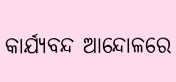କାର୍ଯ୍ୟବନ୍ଦ ଆନ୍ଦୋଳରେ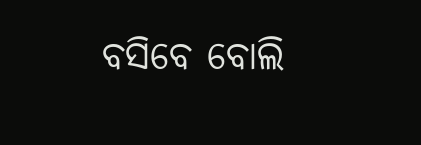ବସିବେ ବୋଲି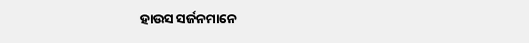ହାଉସ ସର୍ଜନମାନେ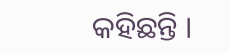କହିଛନ୍ତି ।